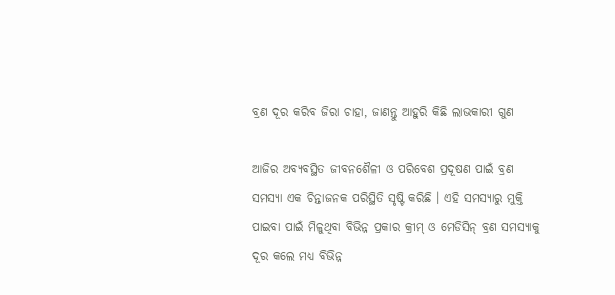ବ୍ରଣ ଦୂର କରିବ ଜିରା ଚାହା, ଜାଣନ୍ତୁ ଆହୁରି କିଛି ଲାଭକାରୀ ଗୁଣ

ଆଜିର ଅବ୍ୟବସ୍ଥିତ ଜୀବନଶୈଳୀ ଓ ପରିବେଶ ପ୍ରଦୂଷଣ ପାଇଁ ବ୍ରଣ ସମସ୍ୟା ଏକ ଚିନ୍ତାଜନକ ପରିସ୍ଥିତି ସୃଷ୍ଟି କରିଛି । ଏହି ସମସ୍ୟାରୁ ମୁକ୍ତି ପାଇବା ପାଇଁ ମିଳୁଥିବା ବିଭିନ୍ନ ପ୍ରକାର କ୍ରୀମ୍ ଓ ମେଡିସିନ୍ ବ୍ରଣ ସମସ୍ୟାକୁ ଦୂର କଲେ ମଧ୍ୟ ବିଭିନ୍ନ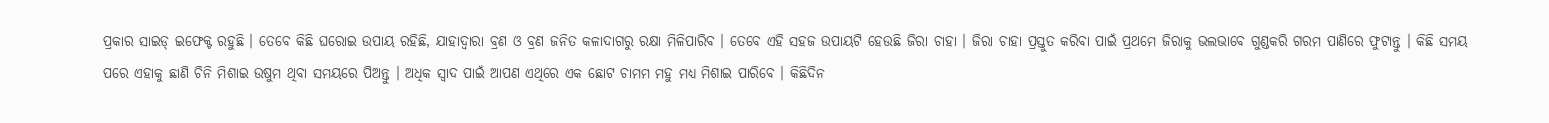ପ୍ରକାର ସାଇଡ୍ ଇଫେକ୍ଟ ରହୁଛି । ତେବେ କିଛି ଘରୋଇ ଉପାୟ ରହିଛି, ଯାହାଦ୍ୱାରା ବ୍ରଣ ଓ ବ୍ରଣ ଜନିତ କଳାଦାଗରୁ ରକ୍ଷା ମିଳିପାରିବ । ତେବେ ଏହି ସହଜ ଉପାୟଟି ହେଉଛି ଜିରା ଚାହା । ଜିରା ଚାହା ପ୍ରସ୍ତୁତ କରିବା ପାଇଁ ପ୍ରଥମେ ଜିରାକୁ ଭଲଭାବେ ଗୁଣ୍ଡକରି ଗରମ ପାଣିରେ ଫୁଟାନ୍ତୁ । କିଛି ସମୟ ପରେ ଏହାକୁ ଛାଣି ଚିନି ମିଶାଇ ଉଷୁମ ଥିବା ସମୟରେ ପିଅନ୍ତୁ । ଅଧିକ ସ୍ୱାଦ ପାଇଁ ଆପଣ ଏଥିରେ ଏକ ଛୋଟ ଚାମମ ମହୁ ମଧ୍ୟ ମିଶାଇ ପାରିବେ । କିଛିଦିନ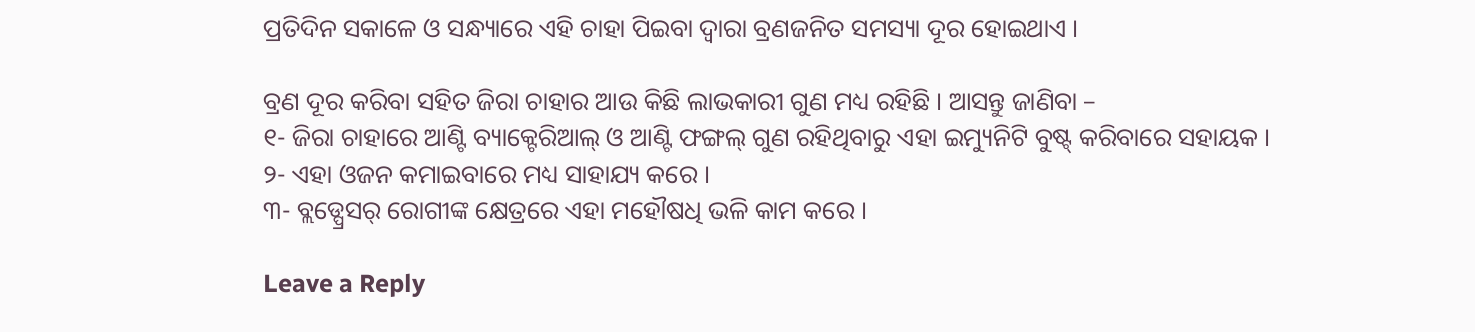ପ୍ରତିଦିନ ସକାଳେ ଓ ସନ୍ଧ୍ୟାରେ ଏହି ଚାହା ପିଇବା ଦ୍ୱାରା ବ୍ରଣଜନିତ ସମସ୍ୟା ଦୂର ହୋଇଥାଏ ।

ବ୍ରଣ ଦୂର କରିବା ସହିତ ଜିରା ଚାହାର ଆଉ କିଛି ଲାଭକାରୀ ଗୁଣ ମଧ୍ୟ ରହିଛି । ଆସନ୍ତୁ ଜାଣିବା –
୧- ଜିରା ଚାହାରେ ଆଣ୍ଟି ବ୍ୟାକ୍ଟେରିଆଲ୍ ଓ ଆଣ୍ଟି ଫଙ୍ଗଲ୍ ଗୁଣ ରହିଥିବାରୁ ଏହା ଇମ୍ୟୁନିଟି ବୁଷ୍ଟ୍ କରିବାରେ ସହାୟକ ।
୨- ଏହା ଓଜନ କମାଇବାରେ ମଧ୍ୟ ସାହାଯ୍ୟ କରେ ।
୩- ବ୍ଲଡ୍ପ୍ରେସର୍ ରୋଗୀଙ୍କ କ୍ଷେତ୍ରରେ ଏହା ମହୌଷଧି ଭଳି କାମ କରେ ।

Leave a Reply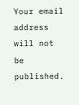Your email address will not be published.